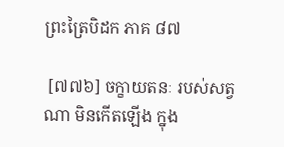ព្រះត្រៃបិដក ភាគ ៨៧

 [៧៧៦] ចក្ខាយតនៈ របស់សត្វណា មិនកើតឡើង ក្នុង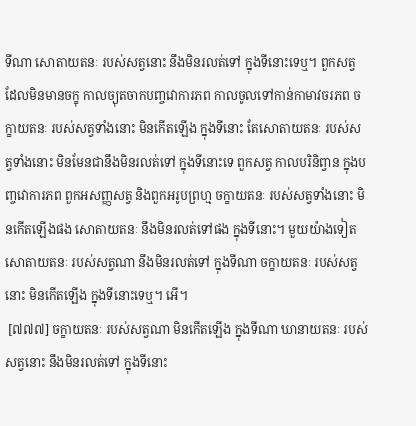ទីណា សោតាយតនៈ របស់សត្វនោះ នឹងមិនរលត់ទៅ ក្នុងទីនោះទេឬ។ ពួកសត្វ ដែលមិនមានចក្ខុ កាលច្យុតចាកបញ្ចវោការភព កាលចូលទៅកាន់កាមាវចរភព ចក្ខាយតនៈ របស់សត្វទាំងនោះ មិនកើតឡើង ក្នុងទីនោះ តែសោតាយតនៈ របស់សត្វទាំងនោះ មិនមែនជានឹងមិនរលត់ទៅ ក្នុងទីនោះទេ ពួកសត្វ កាលបរិនិព្វាន ក្នុងបញ្ចវោការភព ពួកអសញ្ញសត្វ និងពួកអរូបព្រហ្ម ចក្ខាយតនៈ របស់សត្វទាំងនោះ មិនកើតឡើងផង សោតាយតនៈ នឹងមិនរលត់ទៅផង ក្នុងទីនោះ។ មួយយ៉ាងទៀត សោតាយតនៈ របស់សត្វណា នឹងមិនរលត់ទៅ ក្នុងទីណា ចក្ខាយតនៈ របស់សត្វនោះ មិនកើតឡើង ក្នុងទីនោះទេឬ។ អើ។
 [៧៧៧] ចក្ខាយតនៈ របស់សត្វណា មិនកើតឡើង ក្នុងទីណា ឃានាយតនៈ របស់សត្វនោះ នឹងមិនរលត់ទៅ ក្នុងទីនោះ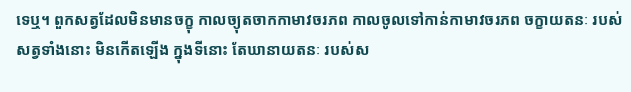ទេឬ។ ពួកសត្វដែលមិនមានចក្ខុ កាលច្យុតចាកកាមាវចរភព កាលចូលទៅកាន់កាមាវចរភព ចក្ខាយតនៈ របស់សត្វទាំងនោះ មិនកើតឡើង ក្នុងទីនោះ តែឃានាយតនៈ របស់ស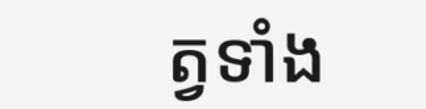ត្វទាំង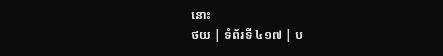នោះ
ថយ | ទំព័រទី ៤១៧ | ប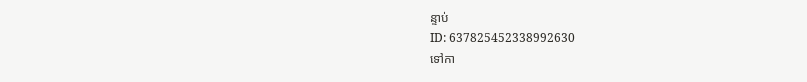ន្ទាប់
ID: 637825452338992630
ទៅកា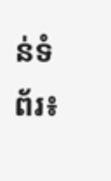ន់ទំព័រ៖